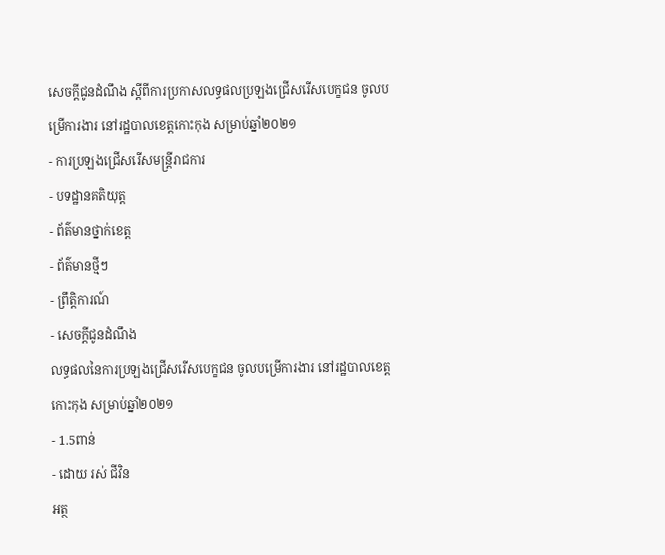សេចក្តីជូនដំណឹង ស្តីពីការប្រកាសលទ្ធផលប្រឡងជ្រើសរើសបេក្ខជន ចូលបម្រើការងារ នៅរដ្ឋបាលខេត្តកោះកុង សម្រាប់ឆ្នាំ២០២១
- ការប្រឡងជ្រើសរើសមន្ត្រីរាជការ
- បទដ្ឋានគតិយុត្ត
- ព័ត៌មានថ្នាក់ខេត្ត
- ព័ត៌មានថ្មីៗ
- ព្រឹត្តិការណ៍
- សេចក្តីជូនដំណឹង
លទ្ធផលនៃការប្រឡងជ្រើសរើសបេក្ខជន ចូលបម្រើការងារ នៅរដ្ឋបាលខេត្តកោះកុង សម្រាប់ឆ្នាំ២០២១
- 1.5ពាន់
- ដោយ រស់ ជីវិន
អត្ថ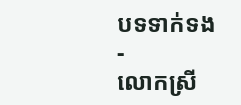បទទាក់ទង
-
លោកស្រី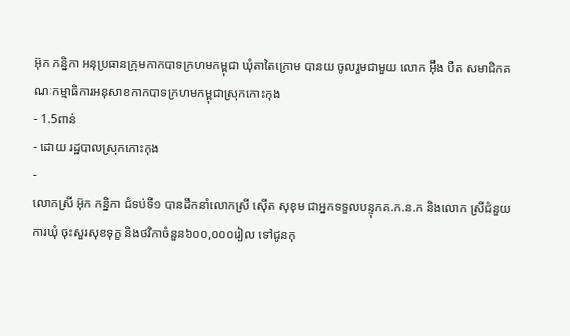អ៊ុក កន្និកា អនុប្រធានក្រុមកាកបាទក្រហមកម្ពុជា ឃុំតាតៃក្រោម បានយ ចូលរួមជាមួយ លោក អ៊ុឹង បឺត សមាជិកគណៈកម្មាធិការអនុសាខកាកបាទក្រហមកម្ពុជាស្រុកកោះកុង
- 1.5ពាន់
- ដោយ រដ្ឋបាលស្រុកកោះកុង
-
លោកស្រី អ៊ុក កន្និកា ជំទប់ទី១ បានដឹកនាំលោកស្រី សេុីត សុខុម ជាអ្នកទទួលបន្ទុកគ.ក.ន.ក និងលោក ស្រីជំនួយការឃុំ ចុះសួរសុខទុក្ខ និងថវិកាចំនួន៦០០,០០០រៀល ទៅជូនកុ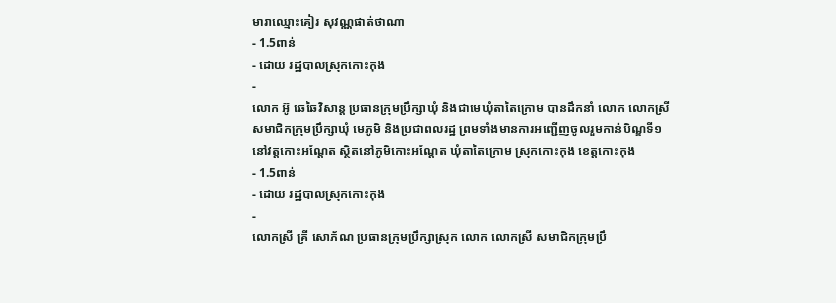មារាឈ្មោះគៀរ សុវណ្ណផាត់ថាណា
- 1.5ពាន់
- ដោយ រដ្ឋបាលស្រុកកោះកុង
-
លោក អ៊ូ ឆេឆៃវិសាន្ដ ប្រធានក្រុមប្រឹក្សាឃុំ និងជាមេឃុំតាតៃក្រោម បានដឹកនាំ លោក លោកស្រី សមាជិកក្រុមប្រឹក្សាឃុំ មេភូមិ និងប្រជាពលរដ្ឋ ព្រមទាំងមានការអញ្ជើញចូលរួមកាន់បិណ្ឌទី១ នៅវត្តកោះអណ្តែត ស្ថិតនៅភូមិកោះអណ្តែត ឃុំតាតៃក្រោម ស្រុកកោះកុង ខេត្តកោះកុង
- 1.5ពាន់
- ដោយ រដ្ឋបាលស្រុកកោះកុង
-
លោកស្រី គ្រី សោភ័ណ ប្រធានក្រុមប្រឹក្សាស្រុក លោក លោកស្រី សមាជិកក្រុមប្រឹ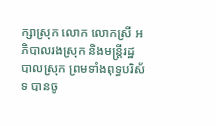ក្សាស្រុក លោក លោកស្រី អភិបាលរងស្រុក និងមន្ត្រីរដ្ឋបាលស្រុក ព្រមទាំងពុទ្ធបរិស័ទ បានចូ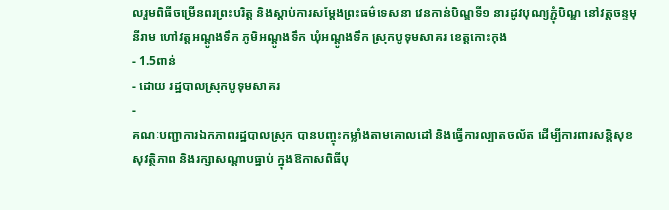លរួមពិធីចម្រើនពរព្រះបរិត្ត និងស្តាប់ការសម្តែងព្រះធម៌ទេសនា វេនកាន់បិណ្ឌទី១ នារដូវបុណ្យភ្ជុំបិណ្ឌ នៅវត្តចន្ទមុនីរាម ហៅវត្តអណ្ដូងទឹក ភូមិអណ្ដូងទឹក ឃុំអណ្ដូងទឹក ស្រុកបូទុមសាគរ ខេត្តកោះកុង
- 1.5ពាន់
- ដោយ រដ្ឋបាលស្រុកបូទុមសាគរ
-
គណៈបញ្ជាការឯកភាពរដ្ឋបាលស្រុក បានបញ្ចុះកម្លាំងតាមគោលដៅ និងធ្វើការល្បាតចល័ត ដើម្បីការពារសន្តិសុខ សុវត្ថិភាព និងរក្សាសណ្តាបធ្នាប់ ក្នុងឱកាសពិធីបុ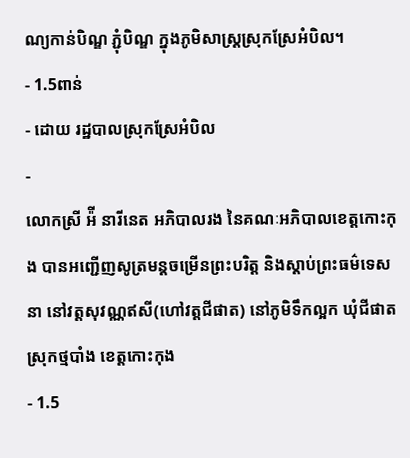ណ្យកាន់បិណ្ឌ ភ្ជុំបិណ្ឌ ក្នុងភូមិសាស្ត្រស្រុកស្រែអំបិល។
- 1.5ពាន់
- ដោយ រដ្ឋបាលស្រុកស្រែអំបិល
-
លោកស្រី អ៉ី នារីនេត អភិបាលរង នៃគណៈអភិបាលខេត្តកោះកុង បានអញ្ជើញសូត្រមន្តចម្រើនព្រះបរិត្ត និងស្តាប់ព្រះធម៌ទេសនា នៅវត្តសុវណ្ណឥសី(ហៅវត្តជីផាត) នៅភូមិទឹកល្អក ឃុំជីផាត ស្រុកថ្មបាំង ខេត្តកោះកុង
- 1.5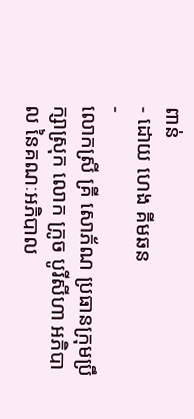ពាន់
- ដោយ ហេង គីមឆន
-
លោកស្រី គ្រី សោភ័ណ ប្រធានក្រុមប្រឹក្សាស្រុក លោក ក្រូច បូរីសីហា អភិបាល នៃគណៈអភិបាល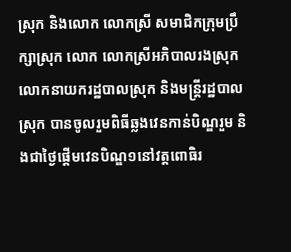ស្រុក និងលោក លោកស្រី សមាជិកក្រុមប្រឹក្សាស្រុក លោក លោកស្រីអភិបាលរងស្រុក លោកនាយករដ្ឋបាលស្រុក និងមន្ត្រីរដ្ឋបាលស្រុក បានចូលរួមពិធីឆ្លងវេនកាន់បិណ្ឌរួម និងជាថ្ងៃផ្តើមវេនបិណ្ឌ១នៅវត្តពោធិរ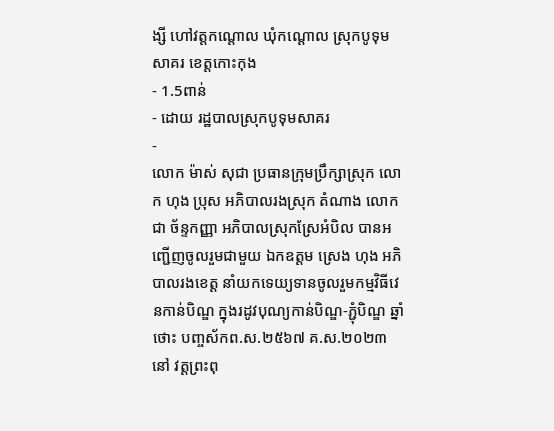ង្សី ហៅវត្តកណ្តោល ឃុំកណ្តោល ស្រុកបូទុមសាគរ ខេត្តកោះកុង
- 1.5ពាន់
- ដោយ រដ្ឋបាលស្រុកបូទុមសាគរ
-
លោក ម៉ាស់ សុជា ប្រធានក្រុមប្រឹក្សាស្រុក លោក ហុង ប្រុស អភិបាលរងស្រុក តំណាង លោក ជា ច័ន្ទកញ្ញា អភិបាលស្រុកស្រែអំបិល បានអញ្ជើញចូលរួមជាមួយ ឯកឧត្តម ស្រេង ហុង អភិបាលរងខេត្ត នាំយកទេយ្យទានចូលរួមកម្មវិធីវេនកាន់បិណ្ឌ ក្នុងរដូវបុណ្យកាន់បិណ្ឌ-ភ្ជុំបិណ្ឌ ឆ្នាំថោះ បញ្ចស័កព.ស.២៥៦៧ គ.ស.២០២៣ នៅ វត្តព្រះពុ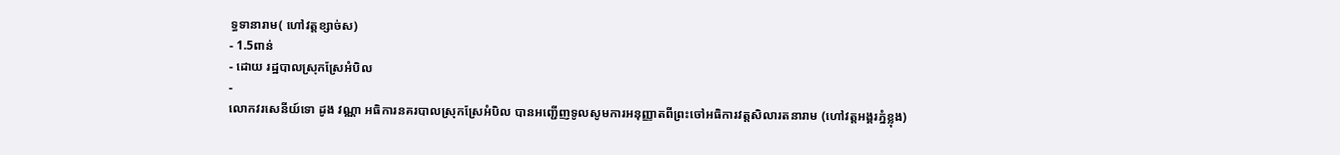ទ្ធទានារាម( ហៅវត្តខ្សាច់ស)
- 1.5ពាន់
- ដោយ រដ្ឋបាលស្រុកស្រែអំបិល
-
លោកវរសេនីយ៍ទោ ដូង វណ្ណា អធិការនគរបាលស្រុកស្រែអំបិល បានអញ្ជើញទូលសូមការអនុញ្ញាតពីព្រះចៅអធិការវត្តសិលារតនារាម (ហៅវត្តអង្គរភ្នំខ្លុង)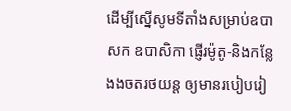ដេីម្បីស្នេីសូមទីតាំងសម្រាប់ឧបាសក ឧបាសិកា ផ្ញេីរម៉ូតូ-និងកន្លែងងចតរថយន្ត ឲ្យមានរបៀបរៀ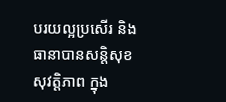បរយល្អប្រសើរ និងធានាបានសន្តិសុខ សុវត្តិភាព ក្នុង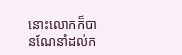នោះលោកក៏បានណែនាំដល់ក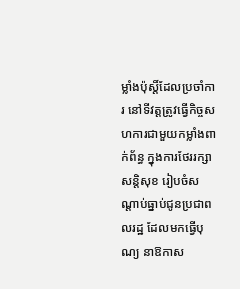ម្លាំងប៉ុស្តិ៍ដែលប្រចាំការ នៅទីវត្តត្រូវធ្វើកិច្ចសហការជាមួយកម្លាំងពាក់ព័ន្ធ ក្នុងការថែររក្សាសន្តិសុខ រៀបចំសណ្ដាប់ធ្នាប់ជូនប្រជាពលរដ្ឋ ដែលមកធ្វើបុណ្យ នាឱកាស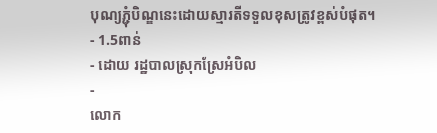បុណ្យភ្ជុំបិណ្ឌនេះដោយស្មារតីទទួលខុសត្រូវខ្ពស់បំផុត។
- 1.5ពាន់
- ដោយ រដ្ឋបាលស្រុកស្រែអំបិល
-
លោក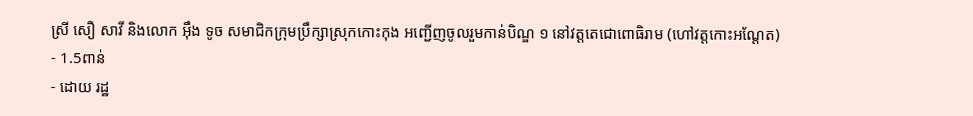ស្រី សឿ សាវី និងលោក អ៊ឹង ទូច សមាជិកក្រុមប្រឹក្សាស្រុកកោះកុង អញ្ជេីញចូលរួមកាន់បិណ្ឌ ១ នៅវត្តតេជោពោធិរាម (ហៅវត្តកោះអណ្តែត)
- 1.5ពាន់
- ដោយ រដ្ឋ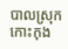បាលស្រុកកោះកុង